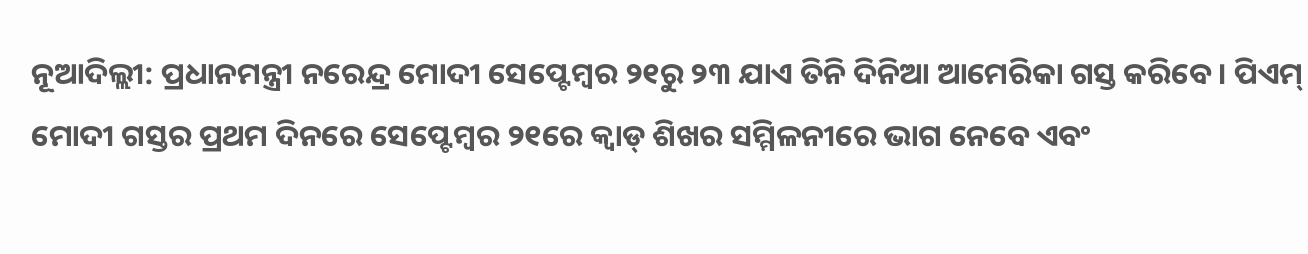ନୂଆଦିଲ୍ଲୀ: ପ୍ରଧାନମନ୍ତ୍ରୀ ନରେନ୍ଦ୍ର ମୋଦୀ ସେପ୍ଟେମ୍ୱର ୨୧ରୁ ୨୩ ଯାଏ ତିନି ଦିନିଆ ଆମେରିକା ଗସ୍ତ କରିବେ । ପିଏମ୍ ମୋଦୀ ଗସ୍ତର ପ୍ରଥମ ଦିନରେ ସେପ୍ଟେମ୍ୱର ୨୧ରେ କ୍ୱାଡ୍ ଶିଖର ସମ୍ମିଳନୀରେ ଭାଗ ନେବେ ଏବଂ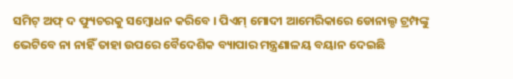ସମିଟ୍ ଅଫ୍ ଦ ଫ୍ୟୁଚରକୁ ସମ୍ୱୋଧନ କରିବେ । ପିଏମ୍ ମୋଦୀ ଆମେରିକାରେ ଡୋନାଲ୍ଡ ଟ୍ରମ୍ପଙ୍କୁ ଭେଟିବେ ନା ନାହିଁ ତାହା ଉପରେ ବୈଦେଶିକ ବ୍ୟାପାର ମନ୍ତ୍ରଣାଳୟ ବୟାନ ଦେଇଛି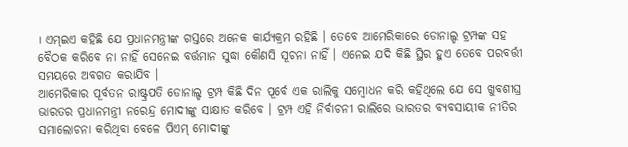। ଏମ୍ଇଏ କହିଛି ଯେ ପ୍ରଧାନମନ୍ତ୍ରୀଙ୍କ ଗସ୍ତରେ ଅନେକ କାର୍ଯ୍ୟକ୍ରମ ରହିଛି । ତେବେ ଆମେରିକାରେ ଡୋନାଲ୍ଡ ଟ୍ରମ୍ପଙ୍କ ସହ ବୈଠକ କରିବେ ନା ନାହିଁ ସେନେଇ ବର୍ତ୍ତମାନ ସୁଦ୍ଧା କୌଣସି ସୂଚନା ନାହିଁ । ଏନେଇ ଯଦି କିଛି ସ୍ଥିର ହୁଏ ତେବେ ପରବର୍ତ୍ତୀ ସମୟରେ ଅବଗତ କରାଯିବ ।
ଆମେରିକାର ପୂର୍ବତନ ରାଷ୍ଟ୍ରପତି ଡୋନାଲ୍ଡ ଟ୍ରମ୍ପ କିଛି ଦିନ ପୂର୍ବେ ଏକ ରାଲିକୁ ସମ୍ୱୋଧନ କରି କହିଥିଲେ ଯେ ସେ ଖୁବଶୀଘ୍ର ଭାରତର ପ୍ରଧାନମନ୍ତ୍ରୀ ନରେନ୍ଦ୍ର ମୋଦୀଙ୍କୁ ସାକ୍ଷାତ କରିବେ । ଟ୍ରମ୍ପ ଏହି ନିର୍ବାଚନୀ ରାଲିରେ ଭାରତର ବ୍ୟବସାୟୀକ ନୀତିର ସମାଲୋଚନା କରିଥିବା ବେଳେ ପିଏମ୍ ମୋଦୀଙ୍କୁ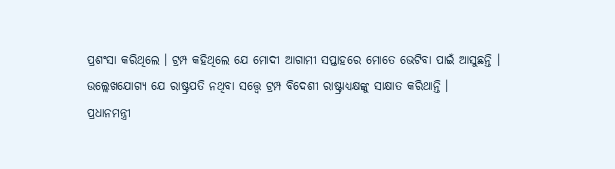ପ୍ରଶଂସା କରିଥିଲେ । ଟ୍ରମ୍ପ କହିଥିଲେ ଯେ ମୋଦୀ ଆଗାମୀ ସପ୍ତାହରେ ମୋତେ ଭେଟିବା ପାଇଁ ଆସୁଛନ୍ତି । ଉଲ୍ଲେଖଯୋଗ୍ୟ ଯେ ରାଷ୍ଟ୍ରପତି ନଥିବା ସତ୍ତ୍ୱେ ଟ୍ରମ୍ପ ବିଦେଶୀ ରାଷ୍ଟ୍ରାଧ୍ୟକ୍ଷଙ୍କୁ ସାକ୍ଷାତ କରିଥାନ୍ତି ।
ପ୍ରଧାନମନ୍ତ୍ରୀ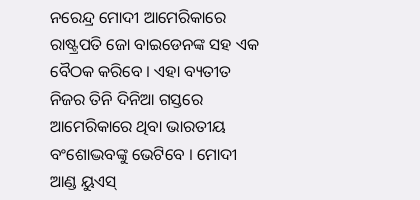ନରେନ୍ଦ୍ର ମୋଦୀ ଆମେରିକାରେ ରାଷ୍ଟ୍ରପତି ଜୋ ବାଇଡେନଙ୍କ ସହ ଏକ ବୈଠକ କରିବେ । ଏହା ବ୍ୟତୀତ ନିଜର ତିନି ଦିନିଆ ଗସ୍ତରେ ଆମେରିକାରେ ଥିବା ଭାରତୀୟ ବଂଶୋଦ୍ଭବଙ୍କୁ ଭେଟିବେ । ମୋଦୀ ଆଣ୍ଡ ୟୁଏସ୍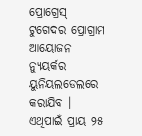ପ୍ରୋଗ୍ରେସ୍ ଟୁଗେଦର ପ୍ରୋଗ୍ରାମ ଆୟୋଜନ ନ୍ୟୁୟର୍କର ୟୁନିୟଲଡେଲରେ କରାଯିବ । ଏଥିପାଇଁ ପ୍ରାୟ ୨୫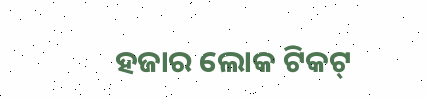ହଜାର ଲୋକ ଟିକଟ୍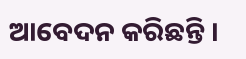ଆବେଦନ କରିଛନ୍ତି ।